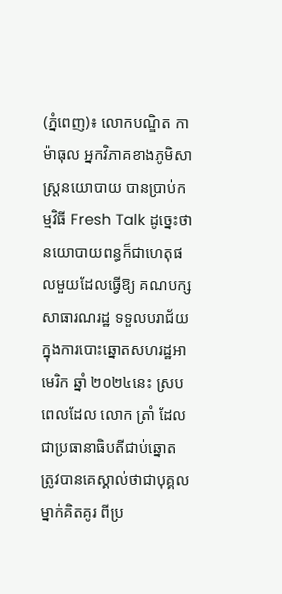(ភ្នំពេញ)៖ លោកបណ្ឌិត កា ម៉ាធុល អ្នកវិភាគខាងភូមិសាស្រ្តនយោបាយ បានប្រាប់កម្មវិធី Fresh Talk ដូច្នេះថា នយោបាយពន្ធក៏ជាហេតុផលមួយដែលធ្វើឱ្យ គណបក្សសាធារណរដ្ឋ ទទួលបរាជ័យក្នុងការបោះឆ្នោតសហរដ្ឋអាមេរិក ឆ្នាំ ២០២៤នេះ ស្របពេលដែល លោក ត្រាំ ដែលជាប្រធានាធិបតីជាប់ឆ្នោត ត្រូវបានគេស្គាល់ថាជាបុគ្គលម្នាក់គិតគូរ ពីប្រ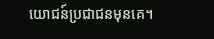យោជន៍ប្រជាជនមុនគេ។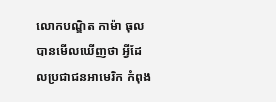លោកបណ្ឌិត កាម៉ា ធុល បានមើលឃើញថា អ្វីដែលប្រជាជនអាមេរិក កំពុង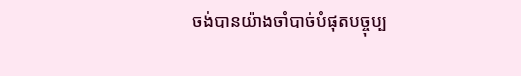ចង់បានយ៉ាងចាំបាច់បំផុតបច្ចុប្ប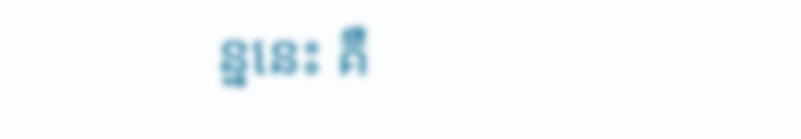ន្ននេះ គឺ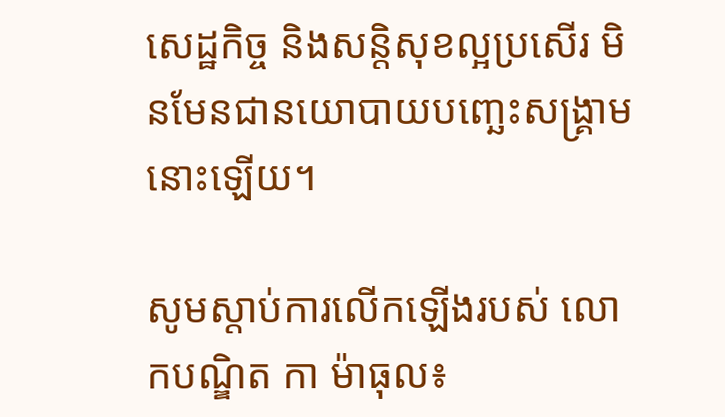សេដ្ឋកិច្ច និងសន្តិសុខល្អប្រសើរ មិនមែនជានយោបាយបញ្ឆេះសង្គ្រាមនោះឡើយ។

សូមស្តាប់ការលើកឡើងរបស់ លោកបណ្ឌិត កា ម៉ាធុល៖